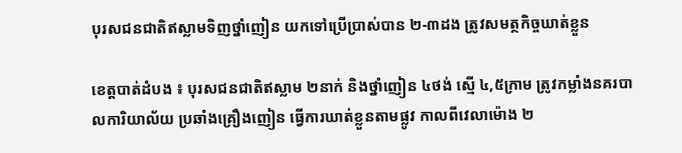បុរសជនជាតិឥស្លាមទិញថ្នាំញៀន យកទៅប្រើប្រាស់បាន ២-៣ដង ត្រូវសមត្ថកិច្ចឃាត់ខ្លួន

ខេត្តបាត់ដំបង ៖ បុរសជនជាតិឥស្លាម ២នាក់ និងថ្នាំញៀន ៤ថង់ ស្មើ ៤,៥ក្រាម ត្រូវកម្លាំងនគរបាលការិយាល័យ ប្រឆាំងគ្រឿងញៀន ធ្វើការឃាត់ខ្លួនតាមផ្លូវ កាលពីវេលាម៉ោង ២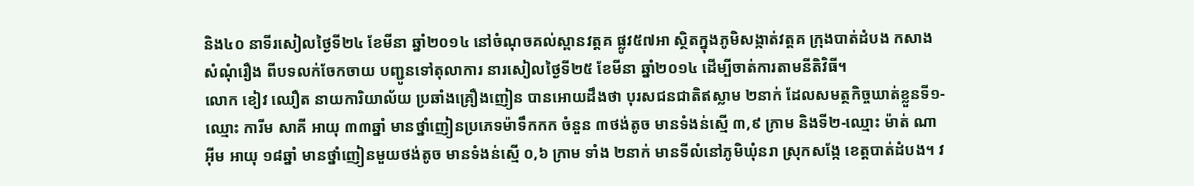និង៤០ នាទីរសៀលថ្ងៃទី២៤ ខែមីនា ឆ្នាំ២០១៤ នៅចំណុចគល់ស្ពានវត្តគ ផ្លូវ៥៧អា ស្ថិតក្នុងភូមិសង្កាត់វត្តគ ក្រុងបាត់ដំបង កសាងសំណុំរឿង ពីបទលក់ចែកចាយ បញ្ជូនទៅតុលាការ នារសៀលថ្ងៃទី២៥ ខែមីនា ឆ្នាំ២០១៤ ដើម្បីចាត់ការតាមនីតិវិធី។
លោក ខៀវ ឈឿត នាយការិយាល័យ ប្រឆាំងគ្រឿងញៀន បានអោយដឹងថា បុរសជនជាតិឥស្លាម ២នាក់ ដែលសមត្ថកិច្ចឃាត់ខ្លួនទី១-ឈ្មោះ ការីម សាគី អាយុ ៣៣ឆ្នាំ មានថ្នាំញៀនប្រភេទម៉ាទឹកកក ចំនួន ៣ថង់តូច មានទំងន់ស្មើ ៣,៩ ក្រាម និងទី២-ឈ្មោះ ម៉ាត់ ណាអ៊ីម អាយុ ១៨ឆ្នាំ មានថ្នាំញៀនមួយថង់តូច មានទំងន់ស្មើ ០,៦ ក្រាម ទាំង ២នាក់ មានទីលំនៅភូមិឃុំនរា ស្រុកសង្កែ ខេត្តបាត់ដំបង។ វ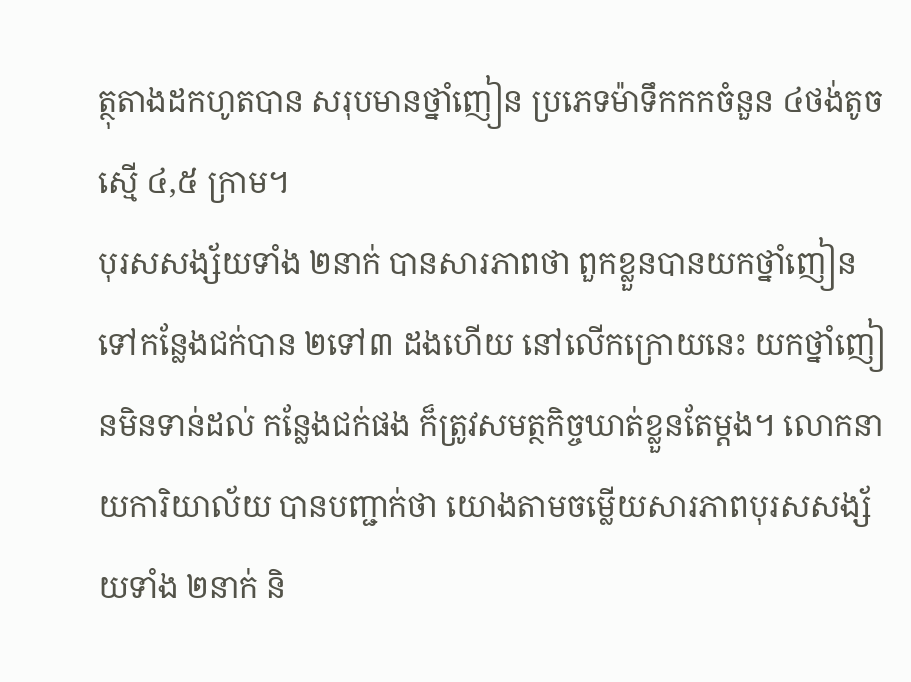ត្ថុតាងដកហូតបាន សរុបមានថ្នាំញៀន ប្រភេទម៉ាទឹកកកចំនួន ៤ថង់តូច ស្មើ ៤,៥ ក្រាម។
បុរសសង្ស័យទាំង ២នាក់ បានសារភាពថា ពួកខ្លួនបានយកថ្នាំញៀន ទៅកន្លែងជក់បាន ២ទៅ៣ ដងហើយ នៅលើកក្រោយនេះ យកថ្នាំញៀនមិនទាន់ដល់ កន្លែងជក់ផង ក៏ត្រូវសមត្ថកិច្ចឃាត់ខ្លួនតែម្តង។ លោកនាយការិយាល័យ បានបញ្ជាក់ថា យោងតាមចម្លើយសារភាពបុរសសង្ស័យទាំង ២នាក់ និ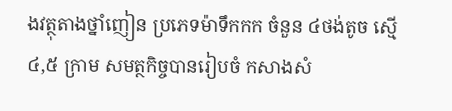ងវត្ថុតាងថ្នាំញៀន ប្រភេទម៉ាទឹកកក ចំនួន ៤ថង់តូច ស្មើ ៤,៥ ក្រាម សមត្ថកិច្ចបានរៀបចំ កសាងសំ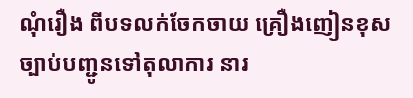ណុំរឿង ពីបទលក់ចែកចាយ គ្រឿងញៀនខុសច្បាប់បញ្ជូនទៅតុលាការ នារ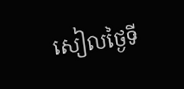សៀលថ្ងៃទី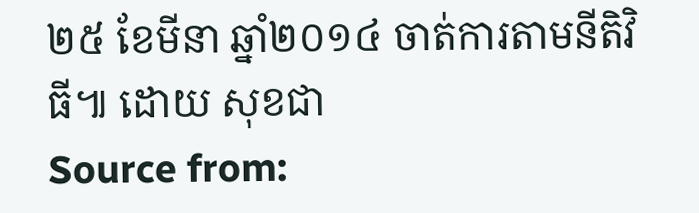២៥ ខែមីនា ឆ្នាំ២០១៤ ចាត់ការតាមនីតិវិធី៕ ដោយ សុខជា
Source from: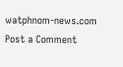watphnom-news.com
Post a Comment